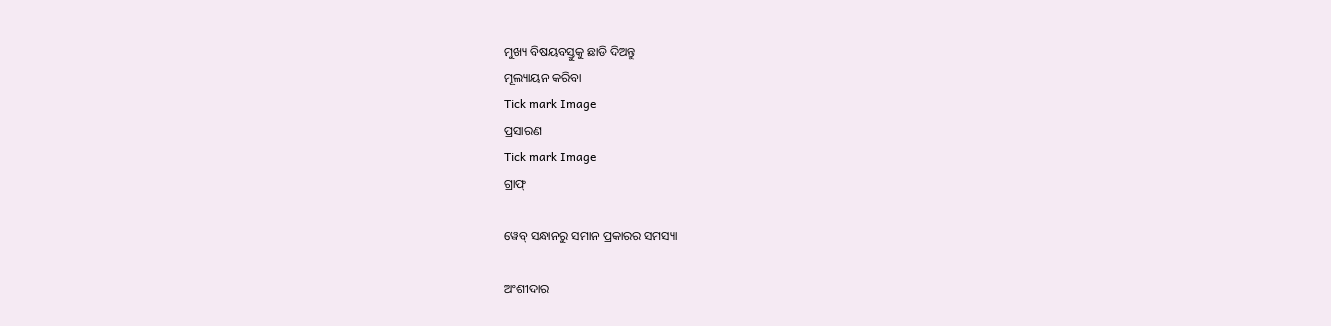ମୁଖ୍ୟ ବିଷୟବସ୍ତୁକୁ ଛାଡି ଦିଅନ୍ତୁ
ମୂଲ୍ୟାୟନ କରିବା
Tick mark Image
ପ୍ରସାରଣ
Tick mark Image
ଗ୍ରାଫ୍

ୱେବ୍ ସନ୍ଧାନରୁ ସମାନ ପ୍ରକାରର ସମସ୍ୟା

ଅଂଶୀଦାର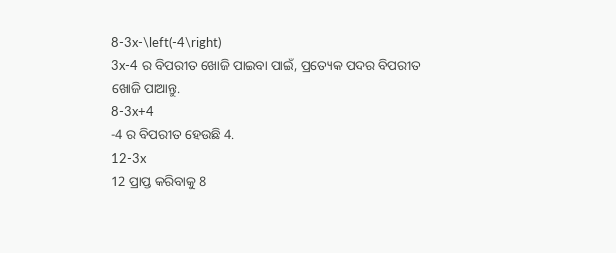8-3x-\left(-4\right)
3x-4 ର ବିପରୀତ ଖୋଜି ପାଇବା ପାଇଁ, ପ୍ରତ୍ୟେକ ପଦର ବିପରୀତ ଖୋଜି ପାଆନ୍ତୁ.
8-3x+4
-4 ର ବିପରୀତ ହେଉଛି 4.
12-3x
12 ପ୍ରାପ୍ତ କରିବାକୁ 8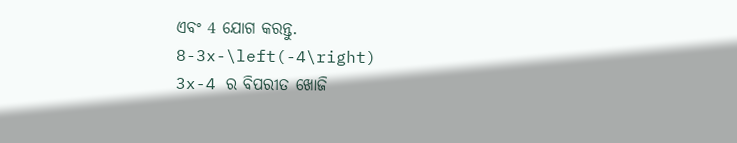ଏବଂ 4 ଯୋଗ କରନ୍ତୁ.
8-3x-\left(-4\right)
3x-4 ର ବିପରୀତ ଖୋଜି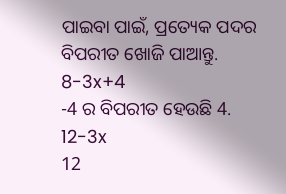ପାଇବା ପାଇଁ, ପ୍ରତ୍ୟେକ ପଦର ବିପରୀତ ଖୋଜି ପାଆନ୍ତୁ.
8-3x+4
-4 ର ବିପରୀତ ହେଉଛି 4.
12-3x
12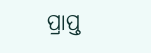ପ୍ରାପ୍ତ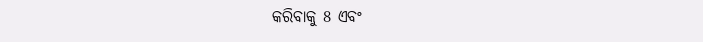କରିବାକୁ 8 ଏବଂ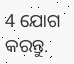4 ଯୋଗ କରନ୍ତୁ.